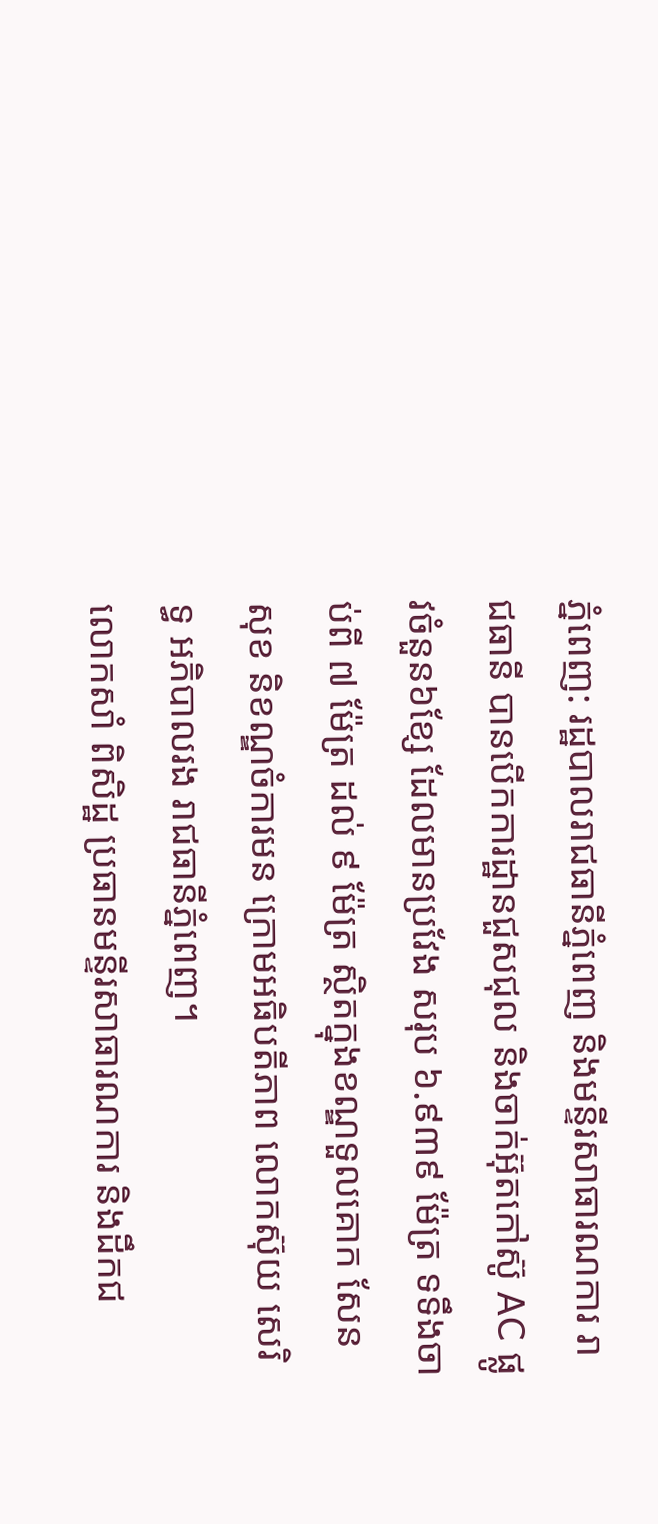ភ្នំពេញ: រដ្ឋបាលរាជធានីភ្នំពេញ និងមន្ទីរសាធារណការ រាជធានី បានបើកការដ្ឋានជួសជុល និងចាក់អ៊ុតកៅស៊ូ AC ផ្លូវចំនួន៦ខ្សែ ដែលមានប្រវែង សរុប ៦.៩៣៩ ម៉ែត្រ ទទឹងចាប់ពី ៧ ម៉ែត្រ ដល់ ៩ ម៉ែត្រ ស្ថិតក្នុងខណ្ឌទួលគោក សែនសុខ និខណ្ឌចំការមន ក្រោមអធិបតីភាព លោកស៊ុយ សេរិទ្ធ អភិបាលរង រាជធានីភ្នំពេញ។
លោកសាំ ពិសិដ្ឋ ប្រធានមន្ទីរសាធារណការ និងដឹកជ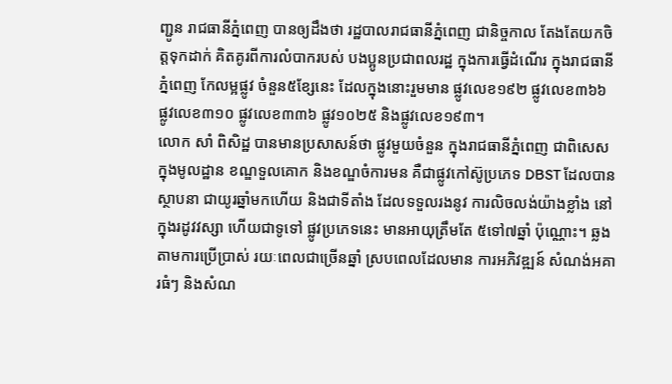ញ្ជូន រាជធានីភ្នំពេញ បានឲ្យដឹងថា រដ្ឋបាលរាជធានីភ្នំពេញ ជានិច្ចកាល តែងតែយកចិត្តទុកដាក់ គិតគូរពីការលំបាករបស់ បងប្អូនប្រជាពលរដ្ឋ ក្នុងការធ្វើដំណើរ ក្នុងរាជធានីភ្នំពេញ កែលម្អផ្លូវ ចំនួន៥ខ្សែនេះ ដែលក្នុងនោះរួមមាន ផ្លូវលេខ១៩២ ផ្លូវលេខ៣៦៦ ផ្លូវលេខ៣១០ ផ្លូវលេខ៣៣៦ ផ្លូវ១០២៥ និងផ្លូវលេខ១៩៣។
លោក សាំ ពិសិដ្ឋ បានមានប្រសាសន៍ថា ផ្លូវមួយចំនួន ក្នុងរាជធានីភ្នំពេញ ជាពិសេសក្នុងមូលដ្ឋាន ខណ្ឌទួលគោក និងខណ្ឌចំការមន គឺជាផ្លូវកៅស៊ូប្រភេទ DBST ដែលបានស្ថាបនា ជាយូរឆ្នាំមកហើយ និងជាទីតាំង ដែលទទួលរងនូវ ការលិចលង់យ៉ាងខ្លាំង នៅក្នុងរដូវវស្សា ហើយជាទូទៅ ផ្លូវប្រភេទនេះ មានអាយុត្រឹមតែ ៥ទៅ៧ឆ្នាំ ប៉ុណ្ណោះ។ ឆ្លងតាមការប្រើប្រាស់ រយៈពេលជាច្រើនឆ្នាំ ស្របពេលដែលមាន ការអភិវឌ្ឍន៍ សំណង់អគារធំៗ និងសំណ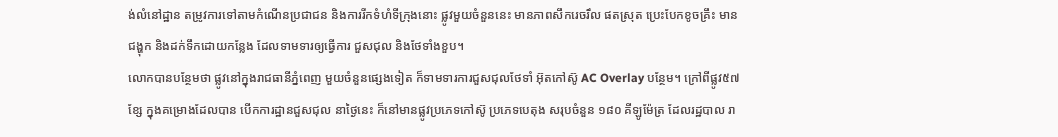ង់លំនៅដ្ឋាន តម្រូវការទៅតាមកំណើនប្រជាជន និងការរីកទំហំទីក្រុងនោះ ផ្លូវមួយចំនួននេះ មានភាពសឹករេចរឹល ផតស្រុត ប្រេះបែកខូចគ្រឹះ មានជង្ហុក និងដក់ទឹកដោយកន្លែង ដែលទាមទារឲ្យធ្វើការ ជួសជុល និងថែទាំងខួប។
លោកបានបន្ថែមថា ផ្លូវនៅក្នុងរាជធានីភ្នំពេញ មួយចំនួនផ្សេងទៀត ក៏ទាមទារការជួសជុលថែទាំ អ៊ុតកៅស៊ូ AC Overlay បន្ថែម។ ក្រៅពីផ្លូវ៥៧ខ្សែ ក្នុងគម្រោងដែលបាន បើកការដ្ឋានជួសជុល នាថ្ងៃនេះ ក៏នៅមានផ្លូវប្រភេទកៅស៊ូ ប្រភេទបេតុង សរុបចំនួន ១៨០ គីឡូម៉ែត្រ ដែលរដ្ឋបាល រា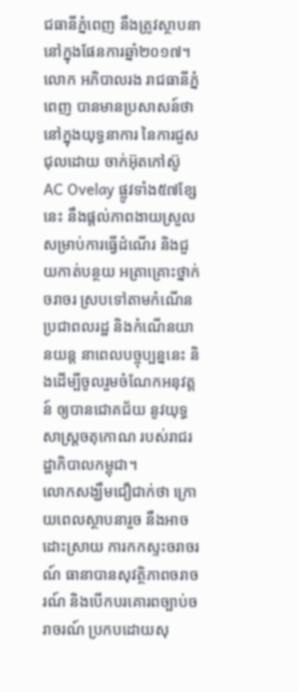ជធានីភ្នំពេញ នឹងត្រូវស្ថាបនា នៅក្នុងផែនការឆ្នាំ២០១៧។
លោក អភិបាលរង រាជធានីភ្នំពេញ បានមានប្រសាសន៍ថា នៅក្នុងយុទ្ធនាការ នៃការជួសជុលដោយ ចាក់អ៊ុតកៅស៊ូ AC Ovelay ផ្លូវទាំង៥៧ខ្សែនេះ នឹងផ្តល់ភាពងាយស្រួល សម្រាប់ការធ្វើដំណើរ និងជួយកាត់បន្ថយ អត្រាគ្រោះថ្នាក់ចរាចរ ស្របទៅតាមកំណើន ប្រជាពលរដ្ឋ និងកំណើនយានយន្ត នាពេលបច្ចុប្បន្ននេះ និងដើម្បីចូលរួមចំណែកអនុវត្តន៍ ឲ្យបានជោគជ័យ នូវយុទ្ធសាស្ត្រចតុកោណ របស់រាជរដ្ឋាភិបាលកម្ពុជា។
លោកសង្ឃឹមជឿជាក់ថា ក្រោយពេលស្ថាបនារួច នឹងអាចដោះស្រាយ ការកកស្ទះចរាចរណ៍ ធានាបានសុវត្ថិភាពចរាចរណ៍ និងបើកបរគោរពច្បាប់ចរាចរណ៍ ប្រកបដោយសុ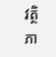វត្ថិភា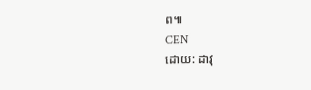ព៕
CEN
ដោយ: ដាវុ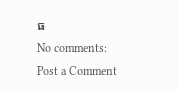ធ
No comments:
Post a Comment